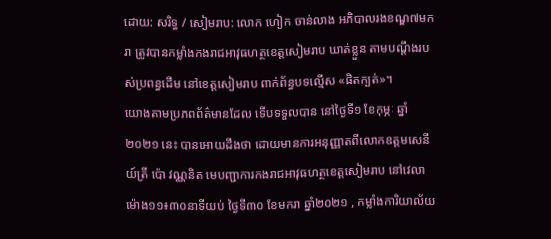ដោយ: សរិទ្ធ / សៀមរាប: លោក ហៀក ចាន់លាង អភិបាលរងខណ្ឌ៧មករា ត្រូវបានកម្លាំងកងរាជអាវុធហត្ថខេត្តសៀមរាប ឃាត់ខ្លួន តាមបណ្តឹងរបស់ប្រពន្ធដើម នៅខេត្តសៀមរាប ពាក់ព័ន្ធបទល្មើស «ផិតក្បត់»។
យោងតាមប្រភពព័ត៌មានដែល ទើបទទួលបាន នៅថ្ងៃទី១ ខែកុម្ភៈ ឆ្នាំ២០២១ នេះ បានអោយដឹងថា ដោយមានការអនុញ្ញាតពីលោកឧត្តមសេនីយ៍ត្រី ប៉ោ វណ្ណនិត មេបញ្ជាការកងរាជអាវុធហត្ថខេត្តសៀមរាប នៅវេលាម៉ោង១១៖៣០នាទីយប់ ថ្ងៃទី៣០ ខែមករា ឆ្នាំ២០២១ , កម្លាំងការិយាល័យ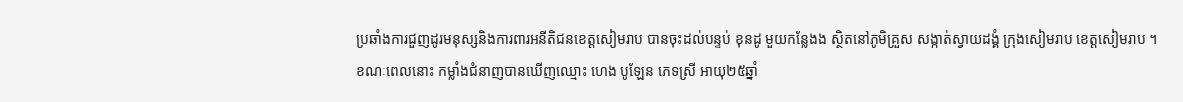ប្រឆាំងការជួញដូរមនុស្សនិងការពារអនីតិជនខេត្តសៀមរាប បានចុះដល់បន្ទប់ ខុនដូ មួយកន្លែងង ស្ថិតនៅភូមិគ្រួស សង្កាត់ស្វាយដង្គំ ក្រុងសៀមរាប ខេត្តសៀមរាប ។
ខណៈពេលនោះ កម្លាំងជំនាញបានឃើញឈ្មោះ ហេង បូឡែន ភេទស្រី អាយុ២៥ឆ្នាំ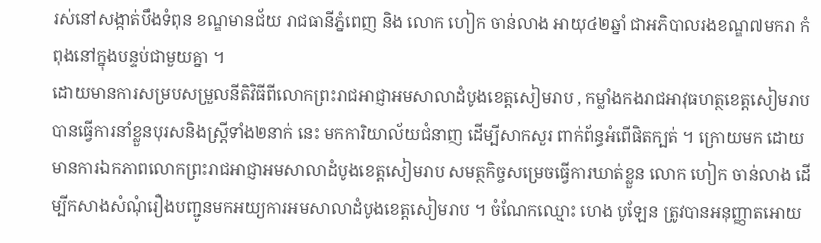រស់នៅសង្កាត់បឹងទំពុន ខណ្ឌមានជ័យ រាជធានីភ្នំពេញ និង លោក ហៀក ចាន់លាង អាយុ៤២ឆ្នាំ ជាអភិបាលរងខណ្ឌ៧មករា កំពុងនៅក្នុងបន្ទប់ជាមួយគ្នា ។
ដោយមានការសម្របសម្រួលនីតិវិធីពីលោកព្រះរាជអាជ្ញាអមសាលាដំបូងខេត្តសៀមរាប , កម្លាំងកងរាជអាវុធហត្ថខេត្តសៀមរាប បានធ្វើការនាំខ្លួនបុរសនិងស្ត្រីទាំង២នាក់ នេះ មកការិយាល័យជំនាញ ដើម្បីសាកសួរ ពាក់ព័ន្ធអំពើផិតក្បត់ ។ ក្រោយមក ដោយមានការឯកភាពលោកព្រះរាជអាជ្ញាអមសាលាដំបូងខេត្តសៀមរាប សមត្ថកិច្ចសម្រេចធ្វើការឃាត់ខ្លួន លោក ហៀក ចាន់លាង ដើម្បីកសាងសំណុំរឿងបញ្ជូនមកអយ្យការអមសាលាដំបូងខេត្តសៀមរាប ។ ចំណែកឈ្មោះ ហេង បូឡែន ត្រូវបានអនុញ្ញាតអោយ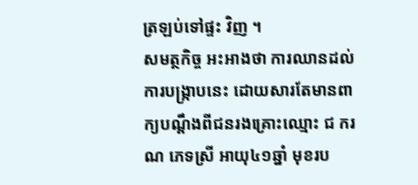ត្រឡប់ទៅផ្ទះ វិញ ។
សមត្ថកិច្ច អះអាងថា ការឈានដល់ការបង្ក្រាបនេះ ដោយសារតែមានពាក្យបណ្តឹងពីជនរងគ្រោះឈ្មោះ ជ ករណ ភេទស្រី អាយុ៤១ឆ្នាំ មុខរប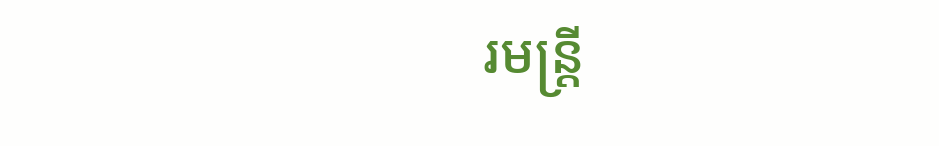រមន្ត្រី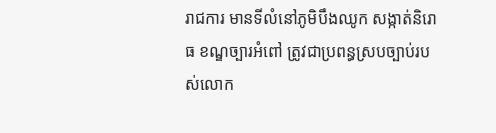រាជការ មានទីលំនៅភូមិបឹងឈូក សង្កាត់និរោធ ខណ្ឌច្បារអំពៅ ត្រូវជាប្រពន្ធស្របច្បាប់របស់លោក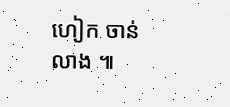ហៀក ចាន់លាង ៕